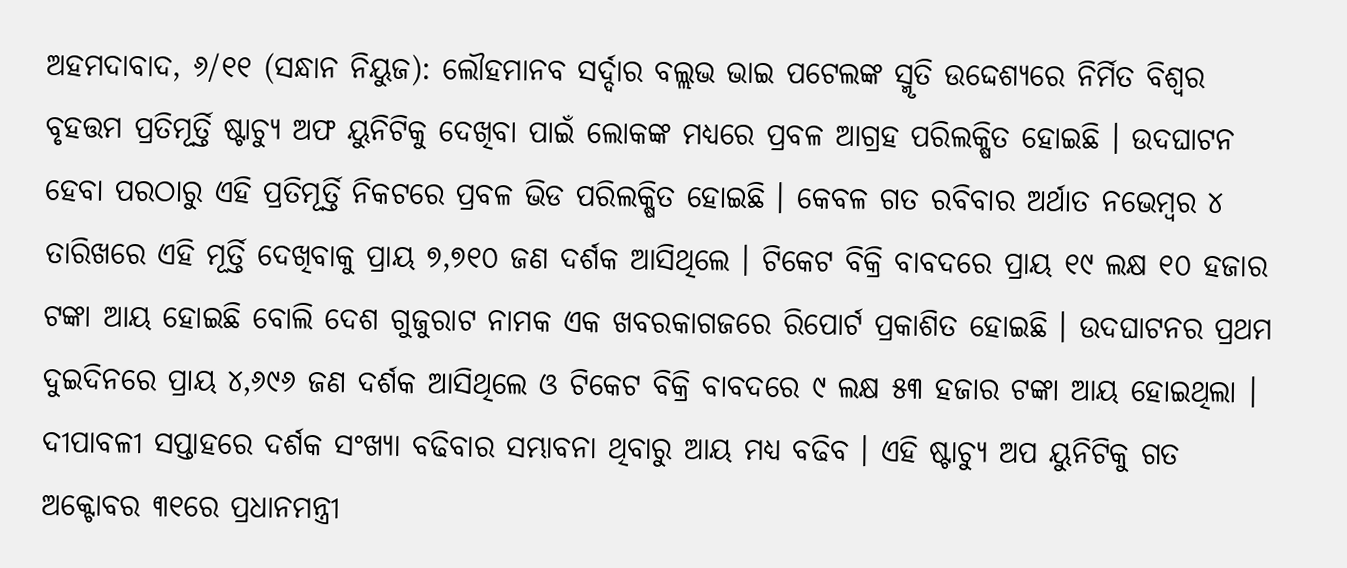ଅହମଦାବାଦ, ୬/୧୧ (ସନ୍ଧାନ ନିୟୁଜ): ଲୌହମାନବ ସର୍ଦ୍ଦାର ବଲ୍ଲଭ ଭାଇ ପଟେଲଙ୍କ ସ୍ମୃତି ଉଦ୍ଦେଶ୍ୟରେ ନିର୍ମିତ ବିଶ୍ୱର ବୃହତ୍ତମ ପ୍ରତିମୂର୍ତ୍ତି ଷ୍ଟାଚ୍ୟୁ ଅଫ ୟୁନିଟିକୁ ଦେଖିବା ପାଇଁ ଲୋକଙ୍କ ମଧ୍ୟରେ ପ୍ରବଳ ଆଗ୍ରହ ପରିଲକ୍ଷିତ ହୋଇଛି । ଉଦଘାଟନ ହେବା ପରଠାରୁ ଏହି ପ୍ରତିମୂର୍ତ୍ତି ନିକଟରେ ପ୍ରବଳ ଭିଡ ପରିଲକ୍ଷିତ ହୋଇଛି । କେବଳ ଗତ ରବିବାର ଅର୍ଥାତ ନଭେମ୍ବର ୪ ତାରିଖରେ ଏହି ମୂର୍ତ୍ତି ଦେଖିବାକୁ ପ୍ରାୟ ୭,୭୧୦ ଜଣ ଦର୍ଶକ ଆସିଥିଲେ । ଟିକେଟ ବିକ୍ରି ବାବଦରେ ପ୍ରାୟ ୧୯ ଲକ୍ଷ ୧୦ ହଜାର ଟଙ୍କା ଆୟ ହୋଇଛି ବୋଲି ଦେଶ ଗୁଜୁରାଟ ନାମକ ଏକ ଖବରକାଗଜରେ ରିପୋର୍ଟ ପ୍ରକାଶିତ ହୋଇଛି । ଉଦଘାଟନର ପ୍ରଥମ ଦୁଇଦିନରେ ପ୍ରାୟ ୪,୬୯୬ ଜଣ ଦର୍ଶକ ଆସିଥିଲେ ଓ ଟିକେଟ ବିକ୍ରି ବାବଦରେ ୯ ଲକ୍ଷ ୫୩ ହଜାର ଟଙ୍କା ଆୟ ହୋଇଥିଲା । ଦୀପାବଳୀ ସପ୍ତାହରେ ଦର୍ଶକ ସଂଖ୍ୟା ବଢିବାର ସମ୍ଭାବନା ଥିବାରୁ ଆୟ ମଧ୍ୟ ବଢିବ । ଏହି ଷ୍ଟାଚ୍ୟୁ ଅପ ୟୁନିଟିକୁ ଗତ ଅକ୍ଟୋବର ୩୧ରେ ପ୍ରଧାନମନ୍ତ୍ରୀ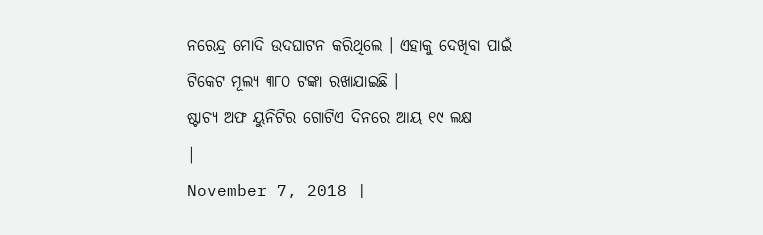ନରେନ୍ଦ୍ର ମୋଦି ଉଦଘାଟନ କରିଥିଲେ । ଏହାକୁ ଦେଖିବା ପାଇଁ ଟିକେଟ ମୂଲ୍ୟ ୩୮୦ ଟଙ୍କା ରଖାଯାଇଛି ।
ଷ୍ଟାଚ୍ୟ ଅଫ ୟୁନିଟିର ଗୋଟିଏ ଦିନରେ ଆୟ ୧୯ ଲକ୍ଷ
|
November 7, 2018 |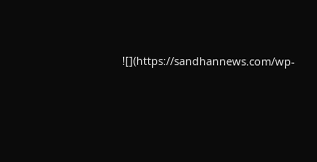![](https://sandhannews.com/wp-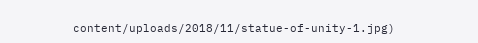content/uploads/2018/11/statue-of-unity-1.jpg)